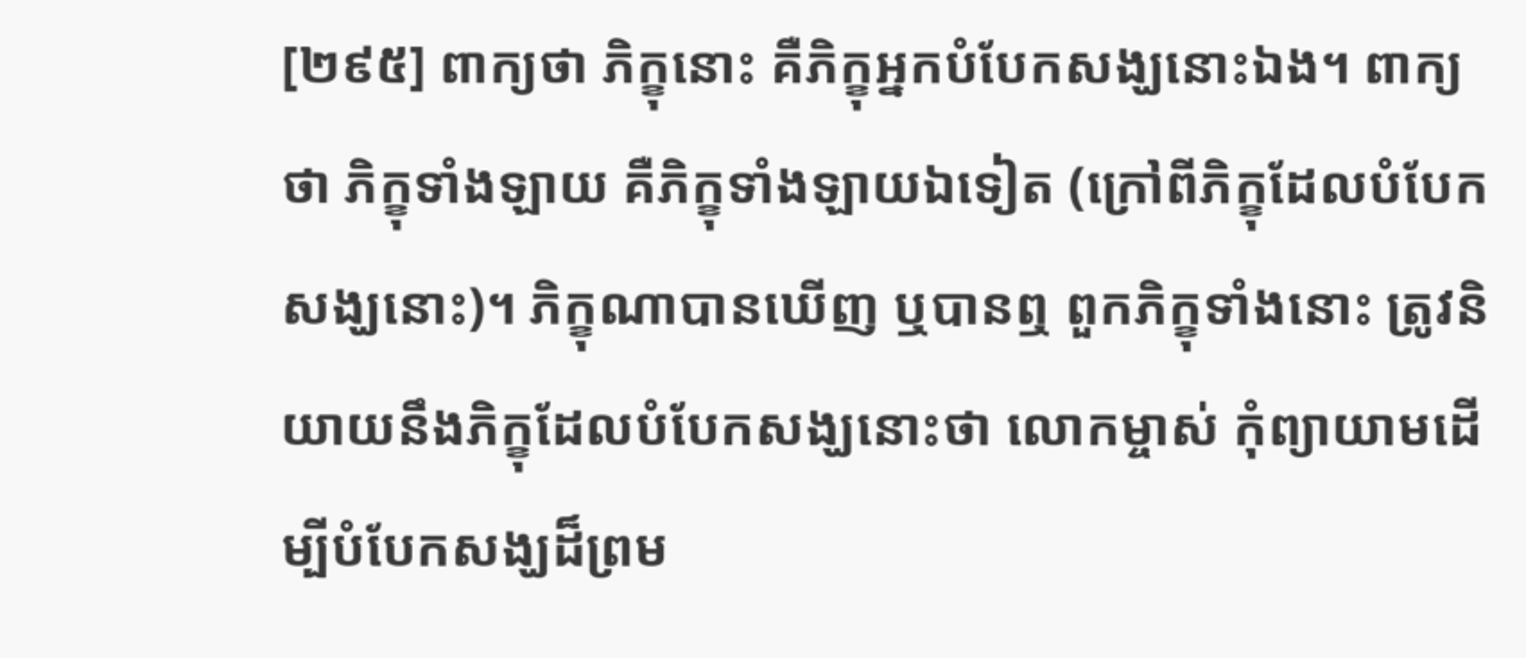[២៩៥] ពាក្យថា ភិក្ខុនោះ គឺភិក្ខុអ្នកបំបែកសង្ឃនោះឯង។ ពាក្យថា ភិក្ខុទាំងឡាយ គឺភិក្ខុទាំងឡាយឯទៀត (ក្រៅពីភិក្ខុដែលបំបែកសង្ឃនោះ)។ ភិក្ខុណាបានឃើញ ឬបានឮ ពួកភិក្ខុទាំងនោះ ត្រូវនិយាយនឹងភិក្ខុដែលបំបែកសង្ឃនោះថា លោកម្ចាស់ កុំព្យាយាមដើម្បីបំបែកសង្ឃដ៏ព្រម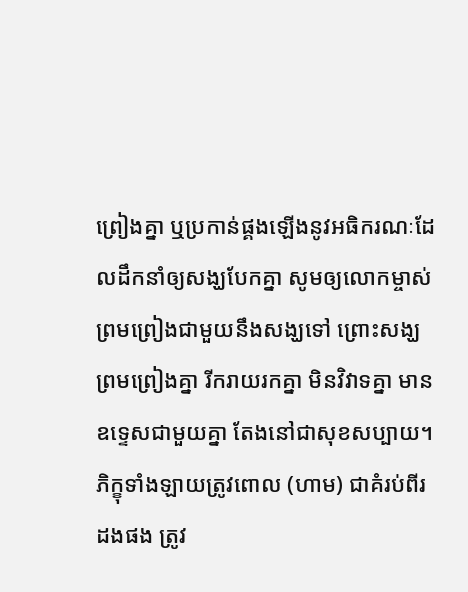ព្រៀងគ្នា ឬប្រកាន់ផ្គងឡើងនូវអធិករណៈដែលដឹកនាំឲ្យសង្ឃបែកគ្នា សូមឲ្យលោកម្ចាស់ព្រមព្រៀងជាមួយនឹងសង្ឃទៅ ព្រោះសង្ឃព្រមព្រៀងគ្នា រីករាយរកគ្នា មិនវិវាទគ្នា មានឧទ្ទេសជាមួយគ្នា តែងនៅជាសុខសប្បាយ។ ភិក្ខុទាំងឡាយត្រូវពោល (ហាម) ជាគំរប់ពីរដងផង ត្រូវ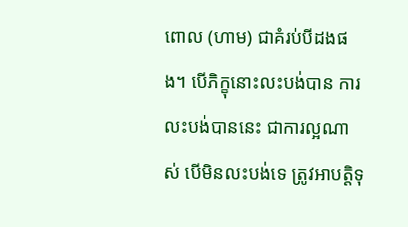ពោល (ហាម) ជាគំរប់បីដងផង។ បើភិក្ខុនោះលះបង់បាន ការលះបង់បាននេះ ជាការល្អណាស់ បើមិនលះបង់ទេ ត្រូវអាបត្តិទុ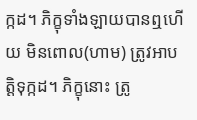ក្កដ។ ភិក្ខុទាំងឡាយបានឮហើយ មិនពោល(ហាម) ត្រូវអាបត្តិទុក្កដ។ ភិក្ខុនោះ ត្រូ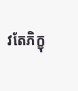វតែភិក្ខុ